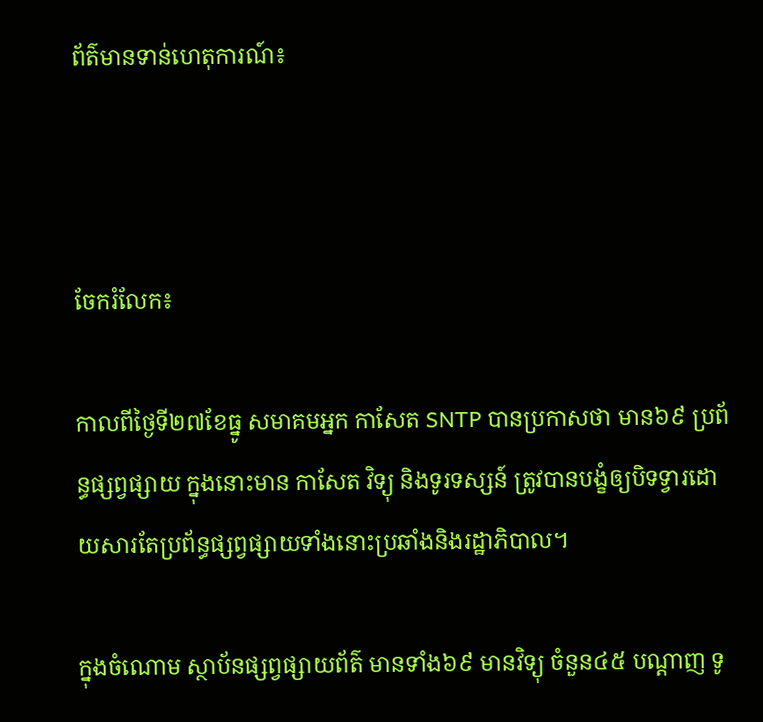ព័ត៌មានទាន់ហេតុការណ៍៖



ចែករំលែក៖

កាលពីថ្ងៃទី២៧ខែធ្នូ សមាគមអ្នក កាសែត SNTP បានប្រកាសថា មាន៦៩ ប្រព័ន្ធផ្សព្វផ្សាយ ក្នុងនោះមាន កាសែត វិទ្យុ និងទូរទស្សន៍ ត្រូវបានបង្ខំឲ្យបិទទ្វារដោយសារតែប្រព័ន្ធផ្សព្វផ្សាយទាំងនោះប្រឆាំងនិងរដ្ឋាភិបាល។

ក្នុងចំណោម ស្ថាប័នផ្សព្វផ្សាយព័ត៌ មានទាំង៦៩ មានវិទ្យុ ចំនួន៤៥ បណ្តាញ ទូ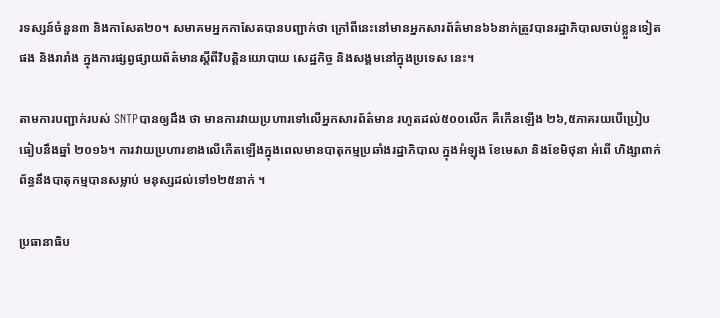រទស្សន៍ចំនួន៣ និងកាសែត២០។ សមាគមអ្នកកាសែតបានបញ្ជាក់ថា ក្រៅពីនេះនៅមានអ្នកសារព័ត៌មាន៦៦នាក់ត្រូវបានរដ្ឋាភិបាលចាប់ខ្លួនទៀតផង និងរារាំង ក្នុងការផ្សព្វផ្សាយព័ត៌មានស្តីពីវិបត្តិនយោបាយ សេដ្ឋកិច្ច និងសង្គមនៅក្នុងប្រទេស នេះ។

តាមការបញ្ជាក់របស់ SNTPបានឲ្យដឹង ថា មានការវាយប្រហារទៅលើអ្នកសារព័ត៌មាន រហូតដល់៥០០លើក គឺកើនឡើង ២៦,៥ភាគរយបើប្រៀបធៀបនឹងឆ្នាំ ២០១៦។ ការវាយប្រហារខាងលើកើតឡើងក្នុងពេលមានបាតុកម្មប្រឆាំងរដ្ឋាភិបាល ក្នុងអំឡុង ខែមេសា និងខែមិថុនា អំពើ ហិង្សាពាក់ព័ន្ធនឹងបាតុកម្មបានសម្លាប់ មនុស្សដល់ទៅ១២៥នាក់ ។

ប្រធានាធិប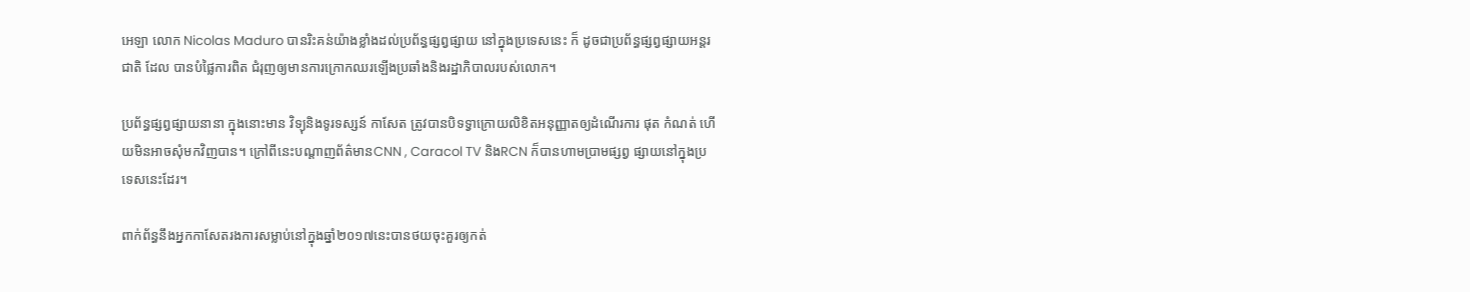អេឡា លោក Nicolas Maduro បានរិះគន់យ៉ាងខ្លាំងដល់ប្រព័ន្ធផ្សព្វផ្សាយ នៅក្នុងប្រទេសនេះ ក៏ ដូចជាប្រព័ន្ធផ្សព្វផ្សាយអន្តរជាតិ ដែល បានបំផ្លៃការពិត ជំរុញឲ្យមានការក្រោកឈរឡើងប្រឆាំងនិងរដ្ឋាភិបាលរបស់លោក។

ប្រព័ន្ធផ្សព្វផ្សាយនានា ក្នុងនោះមាន វិទ្យុនិងទូរទស្សន៍ កាសែត ត្រូវបានបិទទ្វាក្រោយលិខិតអនុញ្ញាតឲ្យដំណើរការ ផុត កំណត់ ហើយមិនអាចសុំមកវិញបាន។ ក្រៅពីនេះបណ្តាញព័ត៌មានCNN , Caracol TV និងRCN ក៏បានហាមប្រាមផ្សព្វ ផ្សាយនៅក្នុងប្រទេសនេះដែរ។

ពាក់ព័ន្ធនឹងអ្នកកាសែតរងការសម្លាប់នៅក្នុងឆ្នាំ២០១៧នេះបានថយចុះគួរឲ្យកត់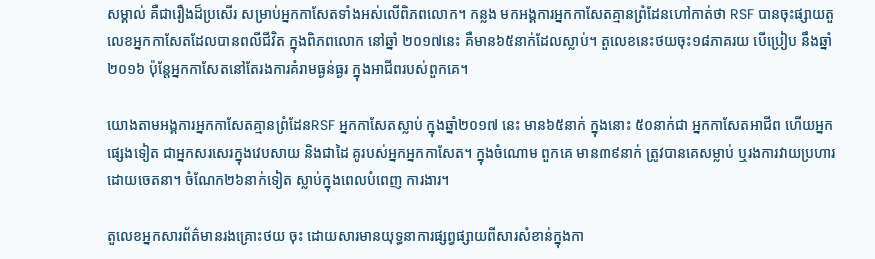សម្គាល់ គឺជារឿងដ៏ប្រសើរ សម្រាប់អ្នកកាសែតទាំងអស់លើពិភពលោក។ កន្លង មកអង្គការអ្នកកាសែតគ្មានព្រំដែនហៅកាត់ថា RSF បានចុះផ្សាយតួលេខអ្នកកាសែតដែលបានពលីជីវិត ក្នុងពិភពលោក នៅឆ្នាំ ២០១៧នេះ គឺមាន៦៥នាក់ដែលស្លាប់។ តួលេខនេះថយចុះ១៨ភាគរយ បើប្រៀប នឹងឆ្នាំ២០១៦ ប៉ុន្តែអ្នកកាសែតនៅតែរងការគំរាមធ្ងន់ធ្ងរ ក្នុងអាជីពរបស់ពួកគេ។

យោងតាមអង្គការអ្នកកាសែតគ្មានព្រំដែនRSF អ្នកកាសែតស្លាប់ ក្នុងឆ្នាំ២០១៧ នេះ មាន៦៥នាក់ ក្នុងនោះ ៥០នាក់ជា អ្នកកាសែតអាជីព ហើយអ្នកផ្សេងទៀត ជាអ្នកសរសេរក្នុងវេបសាយ និងជាដៃ គូរបស់អ្នកអ្នកកាសែត។ ក្នុងចំណោម ពួកគេ មាន៣៩នាក់ ត្រូវបានគេសម្លាប់ ឬរងការវាយប្រហារដោយចេតនា។ ចំណែក២៦នាក់ទៀត ស្លាប់ក្នុងពេលបំពេញ ការងារ។

តួលេខអ្នកសារព័ត៌មានរងគ្រោះថយ ចុះ ដោយសារមានយុទ្ធនាការផ្សព្វផ្សាយពីសារសំខាន់ក្នុងកា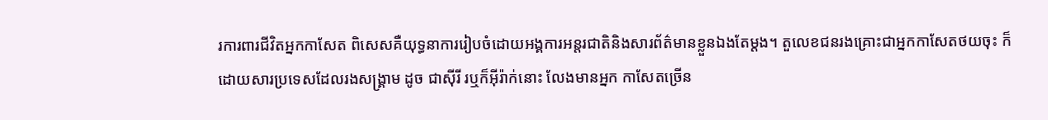រការពារជីវិតអ្នកកាសែត ពិសេសគឺយុទ្ធនាការរៀបចំដោយអង្គការអន្តរជាតិនិងសារព័ត៌មានខ្លួនឯងតែម្តង។ តួលេខជនរងគ្រោះជាអ្នកកាសែតថយចុះ ក៏ដោយសារប្រទេសដែលរងសង្គ្រាម ដូច ជាស៊ីរី រឬក៏អុីរ៉ាក់នោះ លែងមានអ្នក កាសែតច្រើន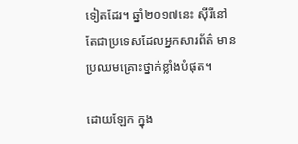ទៀតដែរ។ ឆ្នាំ២០១៧នេះ ស៊ីរីនៅតែជាប្រទេសដែលអ្នកសារព័ត៌ មានប្រឈមគ្រោះថ្នាក់ខ្លាំងបំផុត។

ដោយឡែក ក្នុង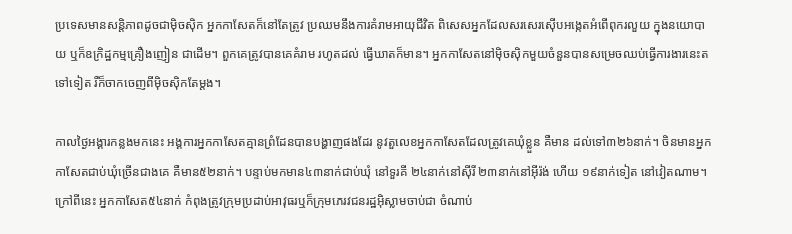ប្រទេសមានសន្តិភាពដូចជាម៉ិចស៊ិក អ្នកកាសែតក៏នៅតែត្រូវ ប្រឈមនឹងការគំរាមអាយុជីវិត ពិសេសអ្នកដែលសរសេរស៊ើបអង្កេតអំពើពុករលួយ ក្នុងនយោបាយ ឬក៏ឧក្រិដ្ឋកម្មគ្រឿងញៀន ជាដើម។ ពួកគេត្រូវបានគេគំរាម រហូតដល់ ធ្វើឃាតក៏មាន។ អ្នកកាសែតនៅម៉ិចស៊ិកមួយចំនួនបានសម្រេចឈប់ធ្វើការងារនេះតទៅទៀត រឺក៏ចាកចេញពីម៉ិចស៊ិកតែម្តង។

កាលថ្ងៃអង្គារកន្លងមកនេះ អង្គការអ្នកកាសែតគ្មានព្រំដែនបានបង្ហាញផងដែរ នូវតួលេខអ្នកកាសែតដែលត្រូវគេឃុំខ្លួន គឺមាន ដល់ទៅ៣២៦នាក់។ ចិនមានអ្នកកាសែតជាប់ឃុំច្រើនជាងគេ គឺមាន៥២នាក់។ បន្ទាប់មកមាន៤៣នាក់ជាប់ឃុំ នៅទួរគី ២៤នាក់នៅស៊ីរី ២៣នាក់នៅអុីរ៉ង់ ហើយ ១៩នាក់ទៀត នៅវៀតណាម។ ក្រៅពីនេះ អ្នកកាសែត៥៤នាក់ កំពុងត្រូវក្រុមប្រដាប់អាវុធរឬក៏ក្រុមភេរវជនរដ្ឋអ៊ិស្លាមចាប់ជា ចំណាប់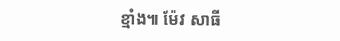ខ្មាំង៕ ម៉ែវ សាធី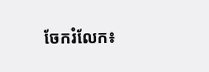ចែករំលែក៖